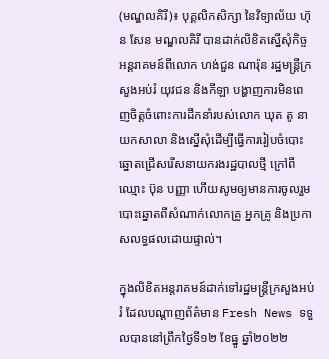(មណ្ឌលគិរី)៖ បុគ្គលិកសិក្សា នៃវិទ្យាល័យ ហ៊ុន សែន មណ្ឌលគិរី បានដាក់លិខិតស្នើសុំកិច្ចអន្ដរាគមន៍ពីលោក ហង់ជួន ណារ៉ុន រដ្ឋមន្ដ្រីក្រសួងអប់រំ យុវជន និងកីឡា បង្ហាញការមិនពេញចិត្តចំពោះការដឹកនាំរបស់លោក ឃុត តូ នាយកសាលា និងស្នើសុំដើម្បីធ្វើការរៀបចំបោះឆ្នោតជ្រើសរើសនាយករងរដ្ឋបាលថ្មី ក្រៅពីឈ្មោះ ប៊ុន បញ្ញា ហើយសូមឲ្យមានការចូលរួមបោះឆ្នោតពីសំណាក់លោកគ្រូ អ្នកគ្រូ និងប្រកាសលទ្ធផលដោយផ្ទាល់។

ក្នុងលិខិតអន្ដរាគមន៍ដាក់ទៅរដ្ឋមន្ដ្រីក្រសួងអប់រំ ដែលបណ្ដាញព័ត៌មាន Fresh News ទទួលបាននៅព្រឹកថ្ងៃទី១២ ខែធ្នូ ឆ្នាំ២០២២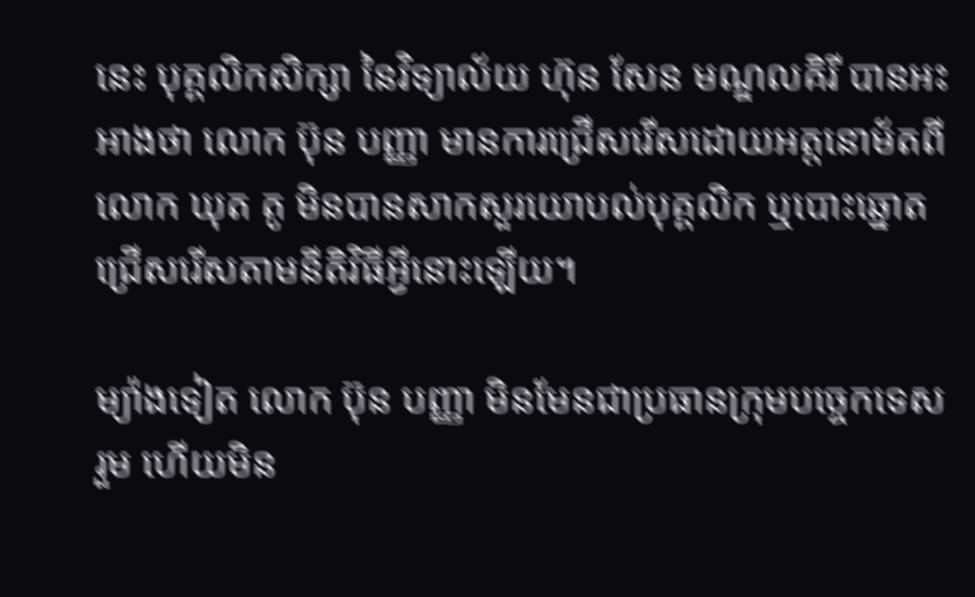នេះ បុគ្គលិកសិក្សា នៃវិទ្យាល័យ ហ៊ុន សែន មណ្ឌលគិរី បានអះអាងថា លោក ប៊ុន បញ្ញា មានការជ្រើសរើសដោយអត្តនោម័តពីលោក ឃុត តូ មិនបានសាកសួរយោបល់បុគ្គលិក ឬបោះឆ្នោតជ្រើសរើសតាមនីតិវិធីអ្វីនោះឡើយ។

ម្យ៉ាងទៀត លោក ប៊ុន បញ្ញា មិនមែនជាប្រធានក្រុមបច្ចេកទេសរួម ហើយមិន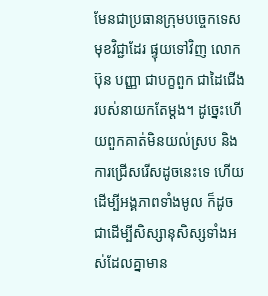មែនជាប្រធានក្រុមបច្ចេកទេសមុខវិជ្ជាដែរ ផ្ទុយទៅវិញ លោក ប៊ុន បញ្ញា ជាបក្ខពួក ជាដៃជើងរបស់នាយកតែម្ដង។ ដូច្នេះហើយពួកគាត់មិនយល់ស្រប និងការជ្រើសរើសដូចនេះទេ ហើយដើម្បីអង្គភាពទាំងមូល ក៏ដូចជាដើម្បីសិស្សានុសិស្សទាំងអស់ដែលគ្នាមាន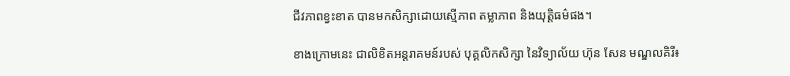ជីវភាពខ្វះខាត បានមកសិក្សាដោយស្មើភាព តម្លាភាព និងយុត្តិធម៌ផង។

ខាងក្រោមនេះ ជាលិខិតអន្ដរាគមន៍របស់ បុគ្គលិកសិក្សា នៃវិទ្យាល័យ ហ៊ុន សែន មណ្ឌលគិរី៖